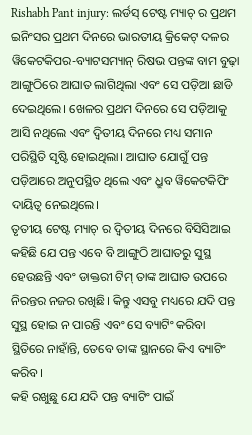Rishabh Pant injury: ଲର୍ଡସ୍ ଟେଷ୍ଟ ମ୍ୟାଚ୍ ର ପ୍ରଥମ ଇନିଂସର ପ୍ରଥମ ଦିନରେ ଭାରତୀୟ କ୍ରିକେଟ୍ ଦଳର ୱିକେଟକିପର-ବ୍ୟାଟସମ୍ୟାନ୍ ରିଷଭ ପନ୍ତଙ୍କ ବାମ ବୁଢ଼ା ଆଙ୍ଗୁଠିରେ ଆଘାତ ଲାଗିଥିଲା ଏବଂ ସେ ପଡ଼ିଆ ଛାଡି ଦେଇଥିଲେ। ଖେଳର ପ୍ରଥମ ଦିନରେ ସେ ପଡ଼ିଆକୁ ଆସି ନଥିଲେ ଏବଂ ଦ୍ୱିତୀୟ ଦିନରେ ମଧ୍ୟ ସମାନ ପରିସ୍ଥିତି ସୃଷ୍ଟି ହୋଇଥିଲା। ଆଘାତ ଯୋଗୁଁ ପନ୍ତ ପଡ଼ିଆରେ ଅନୁପସ୍ଥିତ ଥିଲେ ଏବଂ ଧ୍ରୁବ ୱିକେଟକିପିଂ ଦାୟିତ୍ୱ ନେଇଥିଲେ।
ତୃତୀୟ ଟେଷ୍ଟ ମ୍ୟାଚ୍ ର ଦ୍ୱିତୀୟ ଦିନରେ ବିସିସିଆଇ କହିଛି ଯେ ପନ୍ତ ଏବେ ବି ଆଙ୍ଗୁଠି ଆଘାତରୁ ସୁସ୍ଥ ହେଉଛନ୍ତି ଏବଂ ଡାକ୍ତରୀ ଟିମ୍ ତାଙ୍କ ଆଘାତ ଉପରେ ନିରନ୍ତର ନଜର ରଖିଛି। କିନ୍ତୁ ଏସବୁ ମଧ୍ୟରେ ଯଦି ପନ୍ତ ସୁସ୍ଥ ହୋଇ ନ ପାରନ୍ତି ଏବଂ ସେ ବ୍ୟାଟିଂ କରିବା ସ୍ଥିତିରେ ନାହାଁନ୍ତି, ତେବେ ତାଙ୍କ ସ୍ଥାନରେ କିଏ ବ୍ୟାଟିଂ କରିବ।
କହି ରଖୁଛୁ ଯେ ଯଦି ପନ୍ତ ବ୍ୟାଟିଂ ପାଇଁ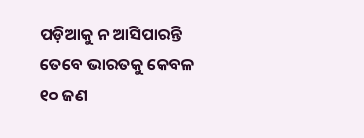ପଡ଼ିଆକୁ ନ ଆସିପାରନ୍ତି ତେବେ ଭାରତକୁ କେବଳ ୧୦ ଜଣ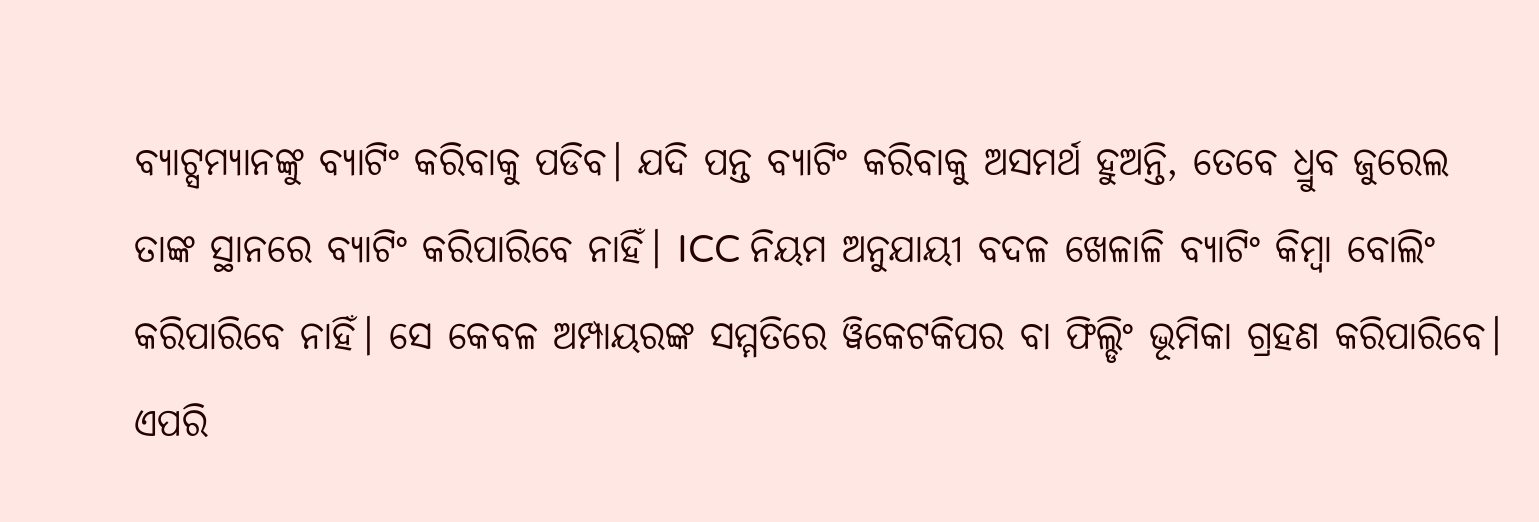ବ୍ୟାଟ୍ସମ୍ୟାନଙ୍କୁ ବ୍ୟାଟିଂ କରିବାକୁ ପଡିବ। ଯଦି ପନ୍ତ ବ୍ୟାଟିଂ କରିବାକୁ ଅସମର୍ଥ ହୁଅନ୍ତି, ତେବେ ଧ୍ରୁବ ଜୁରେଲ ତାଙ୍କ ସ୍ଥାନରେ ବ୍ୟାଟିଂ କରିପାରିବେ ନାହିଁ। ICC ନିୟମ ଅନୁଯାୟୀ ବଦଳ ଖେଳାଳି ବ୍ୟାଟିଂ କିମ୍ବା ବୋଲିଂ କରିପାରିବେ ନାହିଁ। ସେ କେବଳ ଅମ୍ପାୟରଙ୍କ ସମ୍ମତିରେ ୱିକେଟକିପର ବା ଫିଲ୍ଡିଂ ଭୂମିକା ଗ୍ରହଣ କରିପାରିବେ। ଏପରି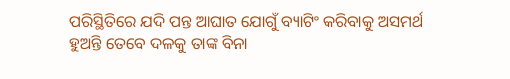ପରିସ୍ଥିତିରେ ଯଦି ପନ୍ତ ଆଘାତ ଯୋଗୁଁ ବ୍ୟାଟିଂ କରିବାକୁ ଅସମର୍ଥ ହୁଅନ୍ତି ତେବେ ଦଳକୁ ତାଙ୍କ ବିନା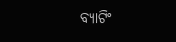ବ୍ୟାଟିଂ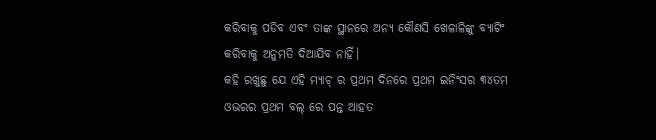କରିବାକୁ ପଡିବ ଏବଂ ତାଙ୍କ ସ୍ଥାନରେ ଅନ୍ୟ କୌଣସି ଖେଳାଳିଙ୍କୁ ବ୍ୟାଟିଂ କରିବାକୁ ଅନୁମତି ଦିଆଯିବ ନାହିଁ।
କହି ରଖୁଛୁ ଯେ ଏହି ମ୍ୟାଚ୍ ର ପ୍ରଥମ ଦିନରେ ପ୍ରଥମ ଇନିଂସର ୩୪ତମ ଓଭରର ପ୍ରଥମ ବଲ୍ ରେ ପନ୍ତ ଆହତ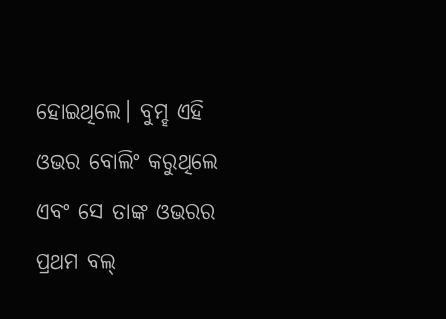ହୋଇଥିଲେ। ବୁମ୍ହ ଏହି ଓଭର ବୋଲିଂ କରୁଥିଲେ ଏବଂ ସେ ତାଙ୍କ ଓଭରର ପ୍ରଥମ ବଲ୍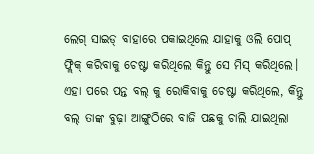ଲେଗ୍ ସାଇଡ୍ ବାହାରେ ପକାଇଥିଲେ ଯାହାକୁ ଓଲି ପୋପ୍ ଫ୍ଲିକ୍ କରିବାକୁ ଚେଷ୍ଟା କରିଥିଲେ କିନ୍ତୁ ସେ ମିସ୍ କରିଥିଲେ। ଏହା ପରେ ପନ୍ତ ବଲ୍ କୁ ରୋକିବାକୁ ଚେଷ୍ଟା କରିଥିଲେ, କିନ୍ତୁ ବଲ୍ ତାଙ୍କ ବୁଢ଼ା ଆଙ୍ଗୁଠିରେ ବାଜି ପଛକୁ ଚାଲି ଯାଇଥିଲା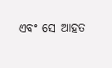ଏବଂ ସେ ଆହତ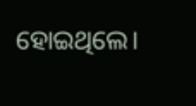ହୋଇଥିଲେ।